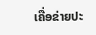ເຄື່ອຂ່າຍປະ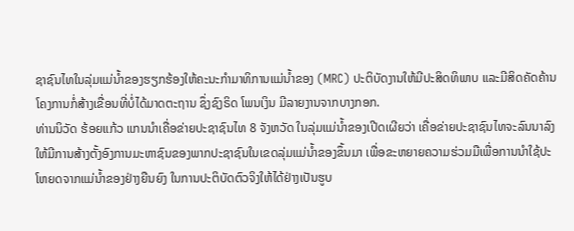ຊາຊົນໄທໃນລຸ່ມແມ່ນ້ຳຂອງຮຽກຮ້ອງໃຫ້ຄະນະກຳມາທິການແມ່ນ້ຳຂອງ (MRC) ປະຕິບັດງານໃຫ້ມີປະສິດທິພາບ ແລະມີສິດຄັດຄ້ານໂຄງການກໍ່ສ້າງເຂື່ອນທີ່ບໍ່ໄດ້ມາດຕະຖານ ຊຶ່ງຊົງຣິດ ໂພນເງິນ ມີລາຍງານຈາກບາງກອກ.
ທ່ານນິວັດ ຮ້ອຍແກ້ວ ແກນນຳເຄື່ອຂ່າຍປະຊາຊົນໄທ 8 ຈັງຫວັດ ໃນລຸ່ມແມ່ນ້ຳຂອງເປີດເຜີຍວ່າ ເຄື່ອຂ່າຍປະຊາຊົນໄທຈະລົນນາລົງໃຫ້ມີການສ້າງຕັ້ງອົງການມະຫາຊົນຂອງພາກປະຊາຊົນໃນເຂດລຸ່ມແມ່ນ້ຳຂອງຂຶ້ນມາ ເພື່ອຂະຫຍາຍຄວາມຮ່ວມມືເພື່ອການນຳໃຊ້ປະໂຫຍດຈາກແມ່ນ້ຳຂອງຢ່າງຍືນຍົງ ໃນການປະຕິບັດຕົວຈິງໃຫ້ໄດ້ຢ່າງເປັນຮູບ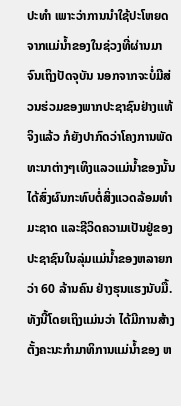ປະທຳ ເພາະວ່າການນຳໃຊ້ປະໂຫຍດຈາກແມ່ນ້ຳຂອງໃນຊ່ວງທີ່ຜ່ານມາຈົນເຖິງປັດຈຸບັນ ນອກຈາກຈະບໍ່ມີສ່ວນຮ່ວມຂອງພາກປະຊາຊົນຢ່າງແທ້ຈິງແລ້ວ ກໍຍັງປາກົດວ່າໂຄງການພັດທະນາຕ່າງໆເທິງແລວແມ່ນ້ຳຂອງນັ້ນ ໄດ້ສົ່ງຜົນກະທົບຕໍ່ສິ່ງແວດລ້ອມທຳມະຊາດ ແລະຊີວິດຄວາມເປັນຢູ່ຂອງປະຊາຊົນໃນລຸ່ມແມ່ນ້ຳຂອງຫລາຍກວ່າ 60 ລ້ານຄົນ ຢ່າງຮຸນແຮງນັບມື້.
ທັງນີ້ໂດຍເຖິງແມ່ນວ່າ ໄດ້ມີການສ້າງຕັ້ງຄະນະກຳມາທິການແມ່ນ້ຳຂອງ ຫ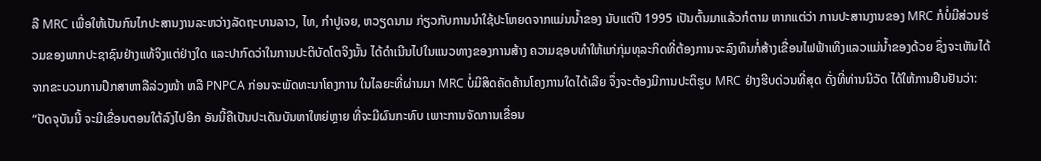ລື MRC ເພື່ອໃຫ້ເປັນກົນໄກປະສານງານລະຫວ່າງລັດຖະບານລາວ, ໄທ, ກຳປູເຈຍ, ຫວຽດນາມ ກ່ຽວກັບການນຳໃຊ້ປະໂຫຍດຈາກແມ່ນນ້ຳຂອງ ນັບແຕ່ປີ 1995 ເປັນຕົ້ນມາແລ້ວກໍຕາມ ຫາກແຕ່ວ່າ ການປະສານງານຂອງ MRC ກໍບໍ່ມີສ່ວນຮ່ວມຂອງພາກປະຊາຊົນຢ່າງແທ້ຈິງແຕ່ຢ່າງໃດ ແລະປາກົດວ່າໃນການປະຕິບັດໂຕຈິງນັ້ນ ໄດ້ດຳເນີນໄປໃນແນວທາງຂອງການສ້າງ ຄວາມຊອບທຳໃຫ້ແກ່ກຸ່ມທຸລະກິດທີ່ຕ້ອງການຈະລົງທຶນກໍ່ສ້າງເຂື່ອນໄຟຟ້າເທິງແລວແມ່ນ້ຳຂອງດ້ວຍ ຊຶ່ງຈະເຫັນໄດ້ຈາກຂະບວນການປຶກສາຫາລືລ່ວງໜ້າ ຫລື PNPCA ກ່ອນຈະພັດທະນາໂຄງການ ໃນໄລຍະທີ່ຜ່ານມາ MRC ບໍ່ມີສິດຄັດຄ້ານໂຄງການໃດໄດ້ເລີຍ ຈຶ່ງຈະຕ້ອງມີການປະຕິຮູບ MRC ຢ່າງຮີບດ່ວນທີ່ສຸດ ດັ່ງທີ່ທ່ານນິວັດ ໄດ້ໃຫ້ການຢືນຢັນວ່າ:
“ປັດຈຸບັນນີ້ ຈະມີເຂື່ອນຕອນໃຕ້ລົງໄປອີກ ອັນນີ້ຄືເປັນປະເດັນບັນຫາໃຫຍ່ຫຼາຍ ທີ່ຈະມີຜົນກະທົບ ເພາະການຈັດການເຂື່ອນ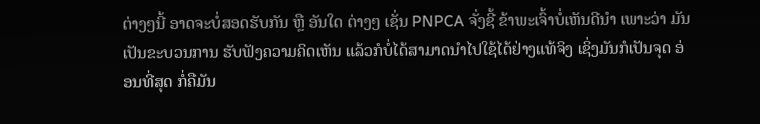ຕ່າງໆນີ້ ອາດຈະບໍ່ສອດຮັບກັນ ຫຼື ອັນໃດ ຕ່າງໆ ເຊັ່ນ PNPCA ຈັ່ງຊີ້ ຂ້າພະເຈົ້າບໍ່ເຫັນດີນຳ ເພາະວ່າ ມັນເປັນຂະບວນການ ຮັບຟັງຄວາມຄິດເຫັນ ແລ້ວກໍບໍ່ໄດ້ສາມາດນຳໄປໃຊ້ໄດ້ຢ່າງແທ້ຈິງ ເຊິ່ງມັນກໍເປັນຈຸດ ອ່ອນທີ່ສຸດ ກໍ່ຄືມັນ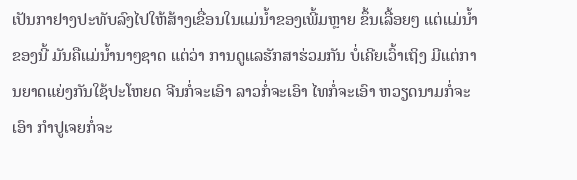ເປັນກາຢາງປະທັບລົງໄປໃຫ້ສ້າງເຂື່ອນໃນແມ່ນ້ຳຂອງເພີ້ມຫຼາຍ ຂຶ້ນເລື້ອຍໆ ແຕ່ແມ່ນ້ຳຂອງນີ້ ມັນຄືແມ່ນ້ຳນາໆຊາດ ແຕ່ວ່າ ການດູແລຮັກສາຮ່ວມກັນ ບໍ່ເຄີຍເວົ້າເຖິງ ມີແຕ່ການຍາດແຍ່ງກັນໃຊ້ປະໂຫຍດ ຈີນກໍ່ຈະເອົາ ລາວກໍ່ຈະເອົາ ໄທກໍ່ຈະເອົາ ຫວຽດນາມກໍ່ຈະເອົາ ກຳປູເຈຍກໍ່ຈະ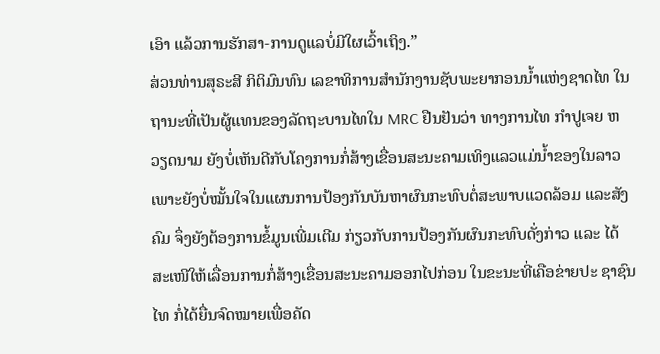ເອົາ ແລ້ວການຮັກສາ-ການດູແລບໍ່ມີໃຜເວົ້າເຖິງ.”
ສ່ວນທ່ານສຸຣະສີ ກິຕິມົນທົນ ເລຂາທິການສຳນັກງານຊັບພະຍາກອນນ້ຳແຫ່ງຊາດໄທ ໃນຖານະທີ່ເປັນຜູ້ແທນຂອງລັດຖະບານໄທໃນ MRC ຢືນຢັນວ່າ ທາງການໄທ ກຳປູເຈຍ ຫວຽດນາມ ຍັງບໍ່ເຫັນດີກັບໂຄງການກໍ່ສ້າງເຂື່ອນສະນະຄາມເທິງແລວແມ່ນ້ຳຂອງໃນລາວ ເພາະຍັງບໍ່ໝັ້ນໃຈໃນແຜນການປ້ອງກັນບັນຫາຜົນກະທົບຕໍ່ສະພາບແວດລ້ອມ ແລະສັງຄົມ ຈຶ່ງຍັງຕ້ອງການຂໍ້ມູນເພີ່ມເຕີມ ກ່ຽວກັບການປ້ອງກັນຜົນກະທົບດັ່ງກ່າວ ແລະ ໄດ້ສະເໜີໃຫ້ເລື່ອນການກໍ່ສ້າງເຂື່ອນສະນະຄາມອອກໄປກ່ອນ ໃນຂະນະທີ່ເຄືອຂ່າຍປະ ຊາຊົນໄທ ກໍ່ໄດ້ຍື່ນຈົດໝາຍເພື່ອຄັດ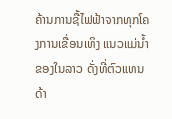ຄ້ານການຊື້ໄຟຟ້າຈາກທຸກໂຄງການເຂື່ອນເທິງ ແນວແມ່ນໍ້າຂອງໃນລາວ ດັ່ງທີ່ຕົວແທນດ້າ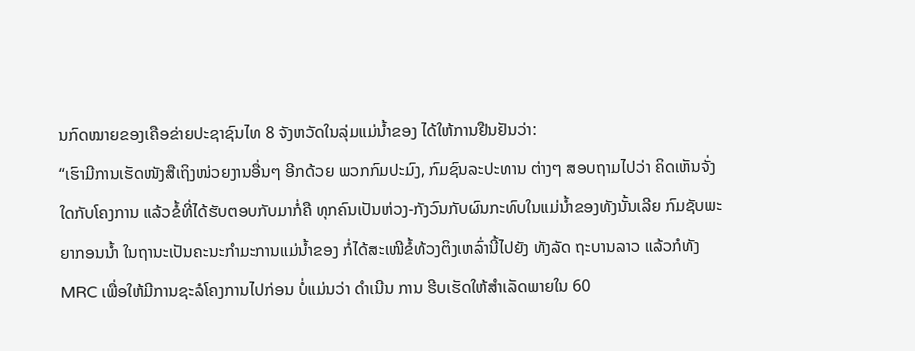ນກົດໝາຍຂອງເຄືອຂ່າຍປະຊາຊົນໄທ 8 ຈັງຫວັດໃນລຸ່ມແມ່ນໍ້າຂອງ ໄດ້ໃຫ້ການຢືນຢັນວ່າ:
“ເຮົາມີການເຮັດໜັງສືເຖິງໜ່ວຍງານອື່ນໆ ອີກດ້ວຍ ພວກກົມປະມົງ, ກົມຊົນລະປະທານ ຕ່າງໆ ສອບຖາມໄປວ່າ ຄິດເຫັນຈັ່ງໃດກັບໂຄງການ ແລ້ວຂໍ້ທີ່ໄດ້ຮັບຕອບກັບມາກໍ່ຄື ທຸກຄົນເປັນຫ່ວງ-ກັງວົນກັບຜົນກະທົບໃນແມ່ນໍ້າຂອງທັງນັ້ນເລີຍ ກົມຊັບພະຍາກອນນໍ້າ ໃນຖານະເປັນຄະນະກຳມະການແມ່ນໍ້າຂອງ ກໍ່ໄດ້ສະເໜີຂໍ້ທ້ວງຕິງເຫລົ່ານີ້ໄປຍັງ ທັງລັດ ຖະບານລາວ ແລ້ວກໍທັງ MRC ເພື່ອໃຫ້ມີການຊະລໍໂຄງການໄປກ່ອນ ບໍ່ແມ່ນວ່າ ດຳເນີນ ການ ຮີບເຮັດໃຫ້ສຳເລັດພາຍໃນ 60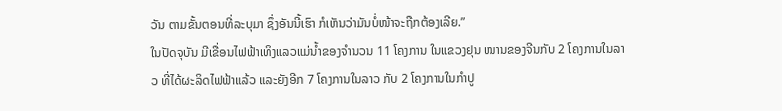ວັນ ຕາມຂັ້ນຕອນທີ່ລະບຸມາ ຊຶ່ງອັນນີ້ເຮົາ ກໍເຫັນວ່າມັນບໍ່ໜ້າຈະຖືກຕ້ອງເລີຍ.”
ໃນປັດຈຸບັນ ມີເຂື່ອນໄຟຟ້າເທິງແລວແມ່ນ້ຳຂອງຈຳນວນ 11 ໂຄງການ ໃນແຂວງຢຸນ ໜານຂອງຈີນກັບ 2 ໂຄງການໃນລາວ ທີ່ໄດ້ຜະລິດໄຟຟ້າແລ້ວ ແລະຍັງອີກ 7 ໂຄງການໃນລາວ ກັບ 2 ໂຄງການໃນກຳປູ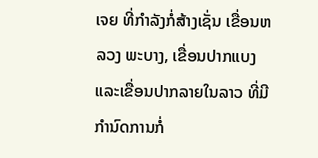ເຈຍ ທີ່ກຳລັງກໍ່ສ້າງເຊັ່ນ ເຂື່ອນຫລວງ ພະບາງ, ເຂື່ອນປາກແບງ ແລະເຂື່ອນປາກລາຍໃນລາວ ທີ່ມີກຳນົດການກໍ່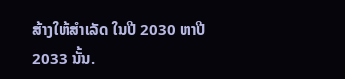ສ້າງໃຫ້ສຳເລັດ ໃນປີ 2030 ຫາປີ 2033 ນັ້ນ.